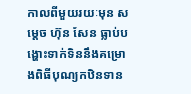កាលពីមួយរយៈមុន សម្ដេច ហ៊ុន សែន ធ្លាប់បង្ហោះទាក់ទិននឹងគម្រោងពិធីបុណ្យកឋិនទាន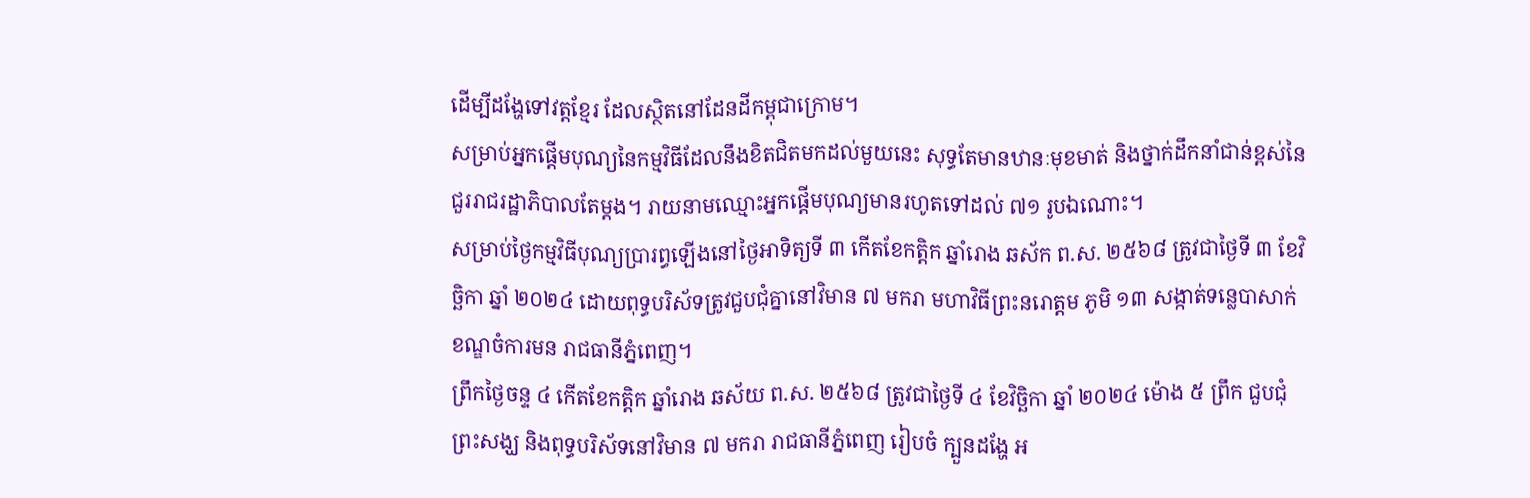ដើម្បីដង្ហែទៅវត្តខ្មែរ ដែលស្ថិតនៅដែនដីកម្ពុជាក្រោម។
សម្រាប់អ្នកផ្ដើមបុណ្យនៃកម្មវិធីដែលនឹងខិតជិតមកដល់មួយនេះ សុទ្ធតែមានឋានៈមុខមាត់ និងថ្នាក់ដឹកនាំជាន់ខ្ពស់នៃជួររាជរដ្ឋាភិបាលតែម្ដង។ រាយនាមឈ្មោះអ្នកផ្ដើមបុណ្យមានរហូតទៅដល់ ៧១ រូបឯណោះ។
សម្រាប់ថ្ងៃកម្មវិធីបុណ្យប្រារព្ធឡើងនៅថ្ងៃអាទិត្យទី ៣ កើតខែកត្តិក ឆ្នាំរោង ឆស័ក ព.ស. ២៥៦៨ ត្រូវជាថ្ងៃទី ៣ ខែវិច្ឆិកា ឆ្នាំ ២០២៤ ដោយពុទ្ធបរិស័ទត្រូវជួបជុំគ្នានៅវិមាន ៧ មករា មហាវិធីព្រះនរោត្តម ភូមិ ១៣ សង្កាត់ទន្លេបាសាក់ ខណ្ឌចំការមន រាជធានីភ្នំពេញ។
ព្រឹកថ្ងៃចន្ទ ៤ កើតខែកត្តិក ឆ្នាំរោង ឆស័យ ព.ស. ២៥៦៨ ត្រូវជាថ្ងៃទី ៤ ខែវិច្ឆិកា ឆ្នាំ ២០២៤ ម៉ោង ៥ ព្រឹក ជួបជុំព្រះសង្ឃ និងពុទ្ធបរិស័ទនៅវិមាន ៧ មករា រាជធានីភ្នំពេញ រៀបចំ ក្បួនដង្ហែ អ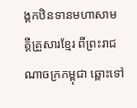ង្គកឋិនទានមហាសាមគ្គីគ្រួសារខ្មែរ ពីព្រះរាជណាចក្រកម្ពុជា ឆ្ពោះទៅ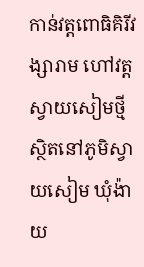កាន់វត្តពោធិគិរីវង្សារាម ហៅវត្តស្វាយសៀមថ្មី ស្ថិតនៅភូមិស្វាយសៀម ឃុំង៉ាយ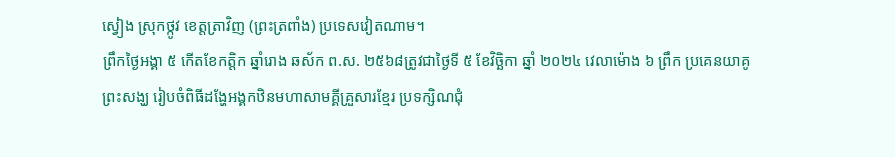ស្វៀង ស្រុកថ្កូវ ខេត្តត្រាវិញ (ព្រះត្រពាំង) ប្រទេសវៀតណាម។
ព្រឹកថ្ងៃអង្គា ៥ កើតខែកត្តិក ឆ្នាំរោង ឆស័ក ព.ស. ២៥៦៨ត្រូវជាថ្ងៃទី ៥ ខែវិច្ឆិកា ឆ្នាំ ២០២៤ វេលាម៉ោង ៦ ព្រឹក ប្រគេនយាគូព្រះសង្ឃ រៀបចំពិធីដង្ហែអង្គកឋិនមហាសាមគ្គីគ្រួសារខ្មែរ ប្រទក្សិណជុំ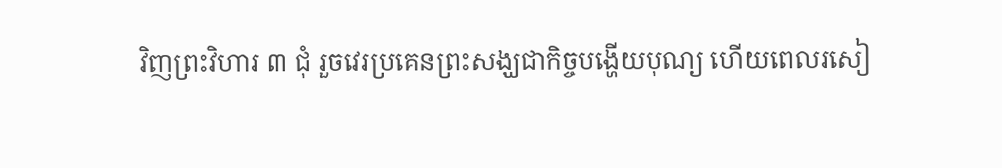វិញព្រះវិហារ ៣ ជុំ រួចវេរប្រគេនព្រះសង្ឃជាកិច្ចបង្ហើយបុណ្យ ហើយពេលរសៀ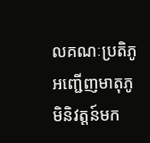លគណៈប្រតិភូអញ្ជើញមាតុភូមិនិវត្តន៍មក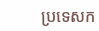ប្រទេសក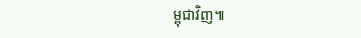ម្ពុជាវិញ៕